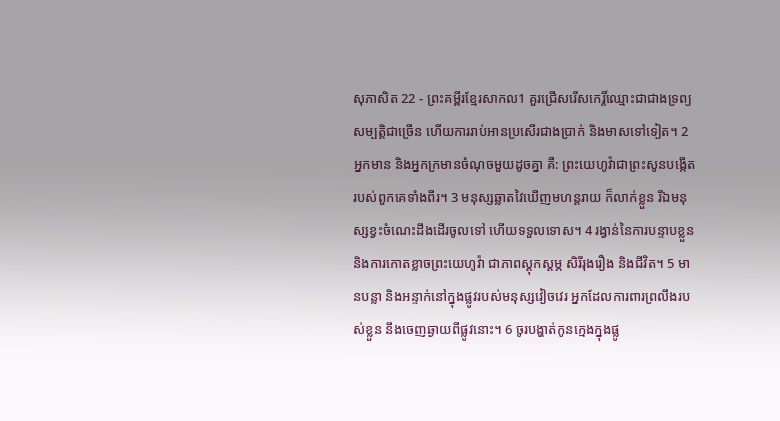សុភាសិត 22 - ព្រះគម្ពីរខ្មែរសាកល1 គួរជ្រើសរើសកេរ្តិ៍ឈ្មោះជាជាងទ្រព្យសម្បត្តិជាច្រើន ហើយការរាប់អានប្រសើរជាងប្រាក់ និងមាសទៅទៀត។ 2 អ្នកមាន និងអ្នកក្រមានចំណុចមួយដូចគ្នា គឺ: ព្រះយេហូវ៉ាជាព្រះសូនបង្កើតរបស់ពួកគេទាំងពីរ។ 3 មនុស្សឆ្លាតវៃឃើញមហន្តរាយ ក៏លាក់ខ្លួន រីឯមនុស្សខ្វះចំណេះដឹងដើរចូលទៅ ហើយទទួលទោស។ 4 រង្វាន់នៃការបន្ទាបខ្លួន និងការកោតខ្លាចព្រះយេហូវ៉ា ជាភាពស្ដុកស្ដម្ភ សិរីរុងរឿង និងជីវិត។ 5 មានបន្លា និងអន្ទាក់នៅក្នុងផ្លូវរបស់មនុស្សវៀចវេរ អ្នកដែលការពារព្រលឹងរបស់ខ្លួន នឹងចេញឆ្ងាយពីផ្លូវនោះ។ 6 ចូរបង្ហាត់កូនក្មេងក្នុងផ្លូ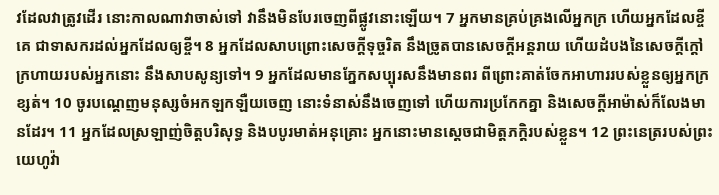វដែលវាត្រូវដើរ នោះកាលណាវាចាស់ទៅ វានឹងមិនបែរចេញពីផ្លូវនោះឡើយ។ 7 អ្នកមានគ្រប់គ្រងលើអ្នកក្រ ហើយអ្នកដែលខ្ចីគេ ជាទាសករដល់អ្នកដែលឲ្យខ្ចី។ 8 អ្នកដែលសាបព្រោះសេចក្ដីទុច្ចរិត នឹងច្រូតបានសេចក្ដីអន្តរាយ ហើយដំបងនៃសេចក្ដីក្ដៅក្រហាយរបស់អ្នកនោះ នឹងសាបសូន្យទៅ។ 9 អ្នកដែលមានភ្នែកសប្បុរសនឹងមានពរ ពីព្រោះគាត់ចែកអាហាររបស់ខ្លួនឲ្យអ្នកក្រខ្សត់។ 10 ចូរបណ្ដេញមនុស្សចំអកឡកឡឺយចេញ នោះទំនាស់នឹងចេញទៅ ហើយការប្រកែកគ្នា និងសេចក្ដីអាម៉ាស់ក៏លែងមានដែរ។ 11 អ្នកដែលស្រឡាញ់ចិត្តបរិសុទ្ធ និងបបូរមាត់អនុគ្រោះ អ្នកនោះមានស្ដេចជាមិត្តភក្ដិរបស់ខ្លួន។ 12 ព្រះនេត្ររបស់ព្រះយេហូវ៉ា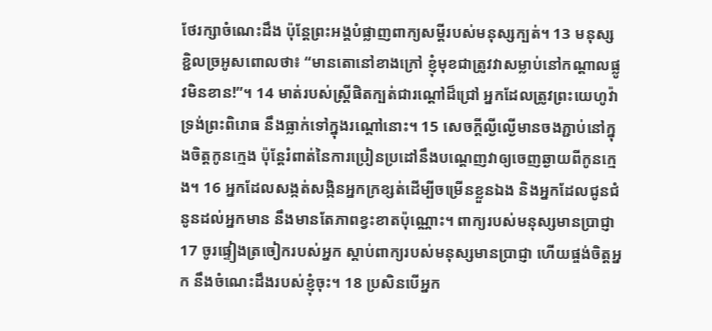ថែរក្សាចំណេះដឹង ប៉ុន្តែព្រះអង្គបំផ្លាញពាក្យសម្ដីរបស់មនុស្សក្បត់។ 13 មនុស្សខ្ជិលច្រអូសពោលថា៖ “មានតោនៅខាងក្រៅ ខ្ញុំមុខជាត្រូវវាសម្លាប់នៅកណ្ដាលផ្លូវមិនខាន!”។ 14 មាត់របស់ស្ត្រីផិតក្បត់ជារណ្ដៅដ៏ជ្រៅ អ្នកដែលត្រូវព្រះយេហូវ៉ាទ្រង់ព្រះពិរោធ នឹងធ្លាក់ទៅក្នុងរណ្ដៅនោះ។ 15 សេចក្ដីល្ងីល្ងើមានចងភ្ជាប់នៅក្នុងចិត្តកូនក្មេង ប៉ុន្តែរំពាត់នៃការប្រៀនប្រដៅនឹងបណ្ដេញវាឲ្យចេញឆ្ងាយពីកូនក្មេង។ 16 អ្នកដែលសង្កត់សង្កិនអ្នកក្រខ្សត់ដើម្បីចម្រើនខ្លួនឯង និងអ្នកដែលជូនជំនូនដល់អ្នកមាន នឹងមានតែភាពខ្វះខាតប៉ុណ្ណោះ។ ពាក្យរបស់មនុស្សមានប្រាជ្ញា 17 ចូរផ្ទៀងត្រចៀករបស់អ្នក ស្ដាប់ពាក្យរបស់មនុស្សមានប្រាជ្ញា ហើយផ្ចង់ចិត្តអ្នក នឹងចំណេះដឹងរបស់ខ្ញុំចុះ។ 18 ប្រសិនបើអ្នក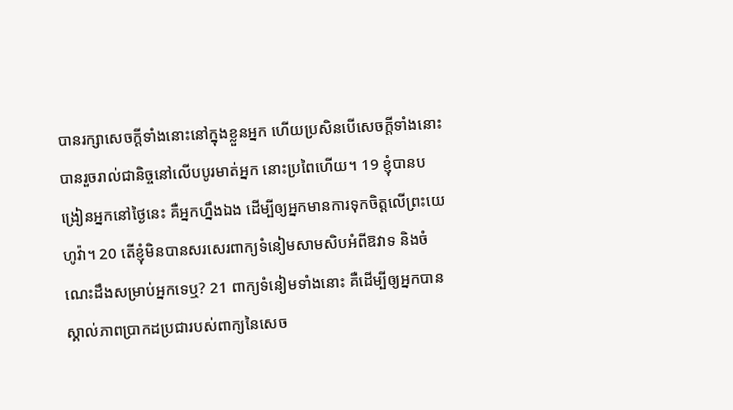បានរក្សាសេចក្ដីទាំងនោះនៅក្នុងខ្លួនអ្នក ហើយប្រសិនបើសេចក្ដីទាំងនោះបានរួចរាល់ជានិច្ចនៅលើបបូរមាត់អ្នក នោះប្រពៃហើយ។ 19 ខ្ញុំបានបង្រៀនអ្នកនៅថ្ងៃនេះ គឺអ្នកហ្នឹងឯង ដើម្បីឲ្យអ្នកមានការទុកចិត្តលើព្រះយេហូវ៉ា។ 20 តើខ្ញុំមិនបានសរសេរពាក្យទំនៀមសាមសិបអំពីឱវាទ និងចំណេះដឹងសម្រាប់អ្នកទេឬ? 21 ពាក្យទំនៀមទាំងនោះ គឺដើម្បីឲ្យអ្នកបានស្គាល់ភាពប្រាកដប្រជារបស់ពាក្យនៃសេច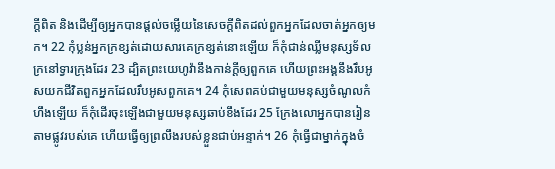ក្ដីពិត និងដើម្បីឲ្យអ្នកបានផ្ដល់ចម្លើយនៃសេចក្ដីពិតដល់ពួកអ្នកដែលចាត់អ្នកឲ្យមក។ 22 កុំប្លន់អ្នកក្រខ្សត់ដោយសារគេក្រខ្សត់នោះឡើយ ក៏កុំជាន់ឈ្លីមនុស្សទ័លក្រនៅទ្វារក្រុងដែរ 23 ដ្បិតព្រះយេហូវ៉ានឹងកាន់ក្ដីឲ្យពួកគេ ហើយព្រះអង្គនឹងរឹបអូសយកជីវិតពួកអ្នកដែលរឹបអូសពួកគេ។ 24 កុំសេពគប់ជាមួយមនុស្សចំណូលកំហឹងឡើយ ក៏កុំដើរចុះឡើងជាមួយមនុស្សឆាប់ខឹងដែរ 25 ក្រែងលោអ្នកបានរៀនតាមផ្លូវរបស់គេ ហើយធ្វើឲ្យព្រលឹងរបស់ខ្លួនជាប់អន្ទាក់។ 26 កុំធ្វើជាម្នាក់ក្នុងចំ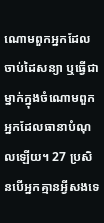ណោមពួកអ្នកដែលចាប់ដៃសន្យា ឬធ្វើជាម្នាក់ក្នុងចំណោមពួកអ្នកដែលធានាបំណុលឡើយ។ 27 ប្រសិនបើអ្នកគ្មានអ្វីសងទេ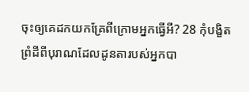ចុះឲ្យគេដកយកគ្រែពីក្រោមអ្នកធ្វើអី? 28 កុំបង្ខិតព្រំដីពីបុរាណដែលដូនតារបស់អ្នកបា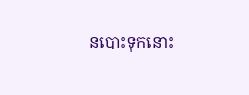នបោះទុកនោះ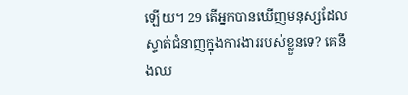ឡើយ។ 29 តើអ្នកបានឃើញមនុស្សដែលស្ទាត់ជំនាញក្នុងការងាររបស់ខ្លួនទេ? គេនឹងឈ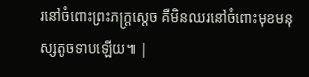រនៅចំពោះព្រះភក្ត្រស្ដេច គឺមិនឈរនៅចំពោះមុខមនុស្សតូចទាបឡើយ៕ |